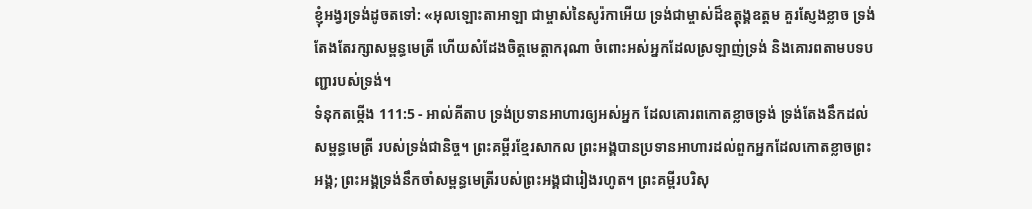ខ្ញុំអង្វរទ្រង់ដូចតទៅ: «អុលឡោះតាអាឡា ជាម្ចាស់នៃសូរ៉កាអើយ ទ្រង់ជាម្ចាស់ដ៏ឧត្ដុង្គឧត្ដម គួរស្ញែងខ្លាច ទ្រង់តែងតែរក្សាសម្ពន្ធមេត្រី ហើយសំដែងចិត្តមេត្តាករុណា ចំពោះអស់អ្នកដែលស្រឡាញ់ទ្រង់ និងគោរពតាមបទបញ្ជារបស់ទ្រង់។
ទំនុកតម្កើង 111:5 - អាល់គីតាប ទ្រង់ប្រទានអាហារឲ្យអស់អ្នក ដែលគោរពកោតខ្លាចទ្រង់ ទ្រង់តែងនឹកដល់សម្ពន្ធមេត្រី របស់ទ្រង់ជានិច្ច។ ព្រះគម្ពីរខ្មែរសាកល ព្រះអង្គបានប្រទានអាហារដល់ពួកអ្នកដែលកោតខ្លាចព្រះអង្គ; ព្រះអង្គទ្រង់នឹកចាំសម្ពន្ធមេត្រីរបស់ព្រះអង្គជារៀងរហូត។ ព្រះគម្ពីរបរិសុ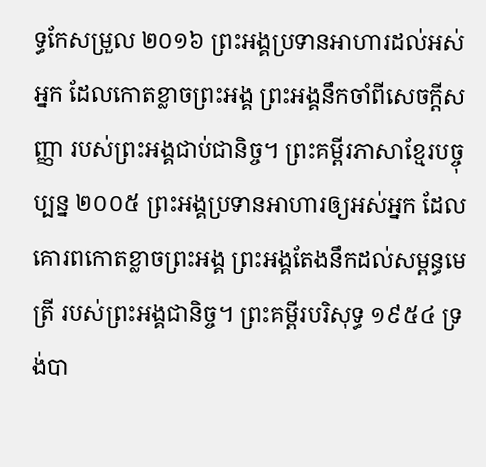ទ្ធកែសម្រួល ២០១៦ ព្រះអង្គប្រទានអាហារដល់អស់អ្នក ដែលកោតខ្លាចព្រះអង្គ ព្រះអង្គនឹកចាំពីសេចក្ដីសញ្ញា របស់ព្រះអង្គជាប់ជានិច្ច។ ព្រះគម្ពីរភាសាខ្មែរបច្ចុប្បន្ន ២០០៥ ព្រះអង្គប្រទានអាហារឲ្យអស់អ្នក ដែលគោរពកោតខ្លាចព្រះអង្គ ព្រះអង្គតែងនឹកដល់សម្ពន្ធមេត្រី របស់ព្រះអង្គជានិច្ច។ ព្រះគម្ពីរបរិសុទ្ធ ១៩៥៤ ទ្រង់បា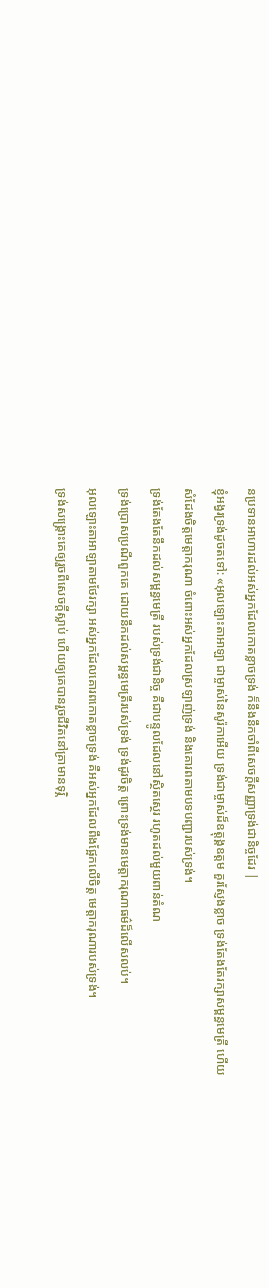នប្រទានអាហារដល់អស់អ្នកដែលកោតខ្លាចទ្រង់ ក៏នឹងនឹកចាំពីសេចក្ដីសញ្ញាទ្រង់ជានិច្ចដែរ |
ខ្ញុំអង្វរទ្រង់ដូចតទៅ: «អុលឡោះតាអាឡា ជាម្ចាស់នៃសូរ៉កាអើយ ទ្រង់ជាម្ចាស់ដ៏ឧត្ដុង្គឧត្ដម គួរស្ញែងខ្លាច ទ្រង់តែងតែរក្សាសម្ពន្ធមេត្រី ហើយសំដែងចិត្តមេត្តាករុណា ចំពោះអស់អ្នកដែលស្រឡាញ់ទ្រង់ និងគោរពតាមបទបញ្ជារបស់ទ្រង់។
ទ្រង់តែងតែនឹកដល់សម្ពន្ធមេត្រី របស់ទ្រង់ជានិច្ច គឺជាបន្ទូលដែលនៅស្ថិតស្ថេរ រហូតដល់មួយពាន់តំណ
ទ្រង់ប្រោសប្រណីពួកគេ ដោយនឹកដល់សម្ពន្ធមេត្រីរបស់ទ្រង់ ទ្រង់ដូរចិត្ត ព្រោះទ្រង់មានមេត្តាករុណាធម៌ដ៏លើសលប់។
អុលឡោះតាអាឡាតាមថែរក្សា អស់អ្នកដែលគោរពកោតខ្លាចទ្រង់ គឺអស់អ្នកដែលពឹងផ្អែកលើចិត្ត មេត្តាករុណារបស់ទ្រង់។
ទ្រង់សង្គ្រោះគេឲ្យរួចពីសេចក្ដីស្លាប់ ហើយឲ្យគេបានរួចជីវិតនៅគ្រាមានទុរ្ភិ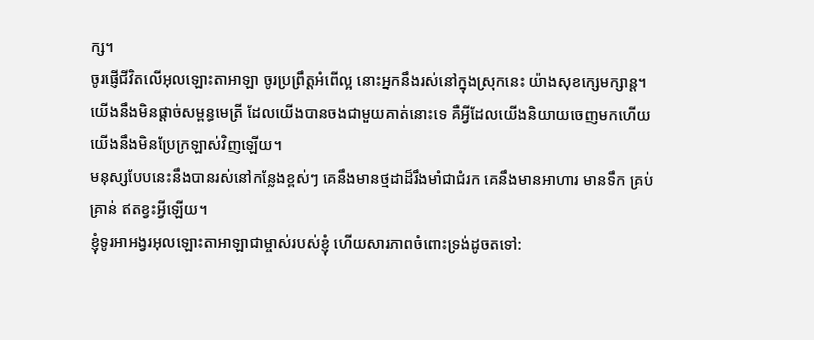ក្ស។
ចូរផ្ញើជីវិតលើអុលឡោះតាអាឡា ចូរប្រព្រឹត្តអំពើល្អ នោះអ្នកនឹងរស់នៅក្នុងស្រុកនេះ យ៉ាងសុខក្សេមក្សាន្ត។
យើងនឹងមិនផ្ដាច់សម្ពន្ធមេត្រី ដែលយើងបានចងជាមួយគាត់នោះទេ គឺអ្វីដែលយើងនិយាយចេញមកហើយ យើងនឹងមិនប្រែក្រឡាស់វិញឡើយ។
មនុស្សបែបនេះនឹងបានរស់នៅកន្លែងខ្ពស់ៗ គេនឹងមានថ្មដាដ៏រឹងមាំជាជំរក គេនឹងមានអាហារ មានទឹក គ្រប់គ្រាន់ ឥតខ្វះអ្វីឡើយ។
ខ្ញុំទូរអាអង្វរអុលឡោះតាអាឡាជាម្ចាស់របស់ខ្ញុំ ហើយសារភាពចំពោះទ្រង់ដូចតទៅ: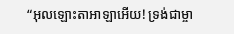“អុលឡោះតាអាឡាអើយ! ទ្រង់ជាម្ចា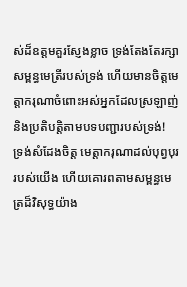ស់ដ៏ឧត្ដមគួរស្ញែងខ្លាច ទ្រង់តែងតែរក្សាសម្ពន្ធមេត្រីរបស់ទ្រង់ ហើយមានចិត្តមេត្តាករុណាចំពោះអស់អ្នកដែលស្រឡាញ់ និងប្រតិបត្តិតាមបទបញ្ជារបស់ទ្រង់!
ទ្រង់សំដែងចិត្ត មេត្ដាករុណាដល់បុព្វបុររបស់យើង ហើយគោរពតាមសម្ពន្ធមេត្រដ៏វិសុទ្ធយ៉ាង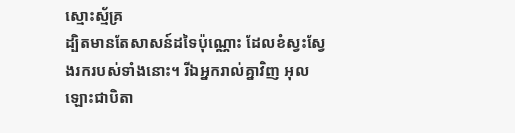ស្មោះស្ម័គ្រ
ដ្បិតមានតែសាសន៍ដទៃប៉ុណ្ណោះ ដែលខំស្វះស្វែងរករបស់ទាំងនោះ។ រីឯអ្នករាល់គ្នាវិញ អុលឡោះជាបិតា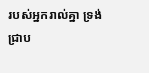របស់អ្នករាល់គ្នា ទ្រង់ជ្រាប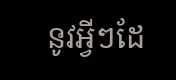នូវអ្វីៗដែ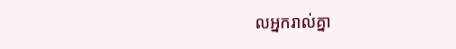លអ្នករាល់គ្នា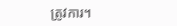ត្រូវការ។